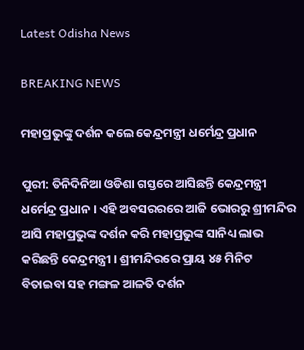Latest Odisha News

BREAKING NEWS

ମହାପ୍ରଭୁଙ୍କୁ ଦର୍ଶନ କଲେ କେନ୍ଦ୍ରମନ୍ତ୍ରୀ ଧର୍ମେନ୍ଦ୍ର ପ୍ରଧାନ

ପୁରୀ: ତିନିଦିନିଆ ଓଡିଶା ଗସ୍ତରେ ଆସିଛନ୍ତି କେନ୍ଦ୍ରମନ୍ତ୍ରୀ ଧର୍ମେନ୍ଦ୍ର ପ୍ରଧାନ । ଏହି ଅବସରରରେ ଆଜି ଭୋରରୁ ଶ୍ରୀମନ୍ଦିର ଆସି ମହାପ୍ରଭୁଙ୍କ ଦର୍ଶନ କରି ମହାପ୍ରଭୁଙ୍କ ସାନିଧ୍ୟ ଲାଭ କରିଛନ୍ତି କେନ୍ଦ୍ରମନ୍ତ୍ରୀ । ଶ୍ରୀମନ୍ଦିରରେ ପ୍ରାୟ ୪୫ ମିନିଟ ବିତାଇବା ସହ ମଙ୍ଗଳ ଆଳତି ଦର୍ଶନ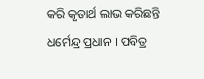କରି କୃତାର୍ଥ ଲାଭ କରିଛନ୍ତି ଧର୍ମେନ୍ଦ୍ର ପ୍ରଧାନ । ପବିତ୍ର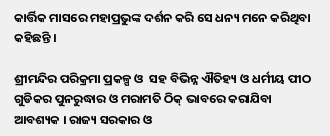କାର୍ତ୍ତିକ ମାସରେ ମହାପ୍ରଭୁଙ୍କ ଦର୍ଶନ କରି ସେ ଧନ୍ୟ ମନେ କରିଥିବା କହିଛନ୍ତି ।

ଶ୍ରୀମନ୍ଦିର ପରିକ୍ରମା ପ୍ରକଳ୍ପ ଓ  ସହ ବିଭିନ୍ନ ଐତିହ୍ୟ ଓ ଧର୍ମୀୟ ପୀଠ ଗୁଡିକର ପୁନରୁଦ୍ଧାର ଓ ମରାମତି ଠିକ୍ ଭାବରେ କରାଯିବା ଆବଶ୍ୟକ । ରାଜ୍ୟ ସରକାର ଓ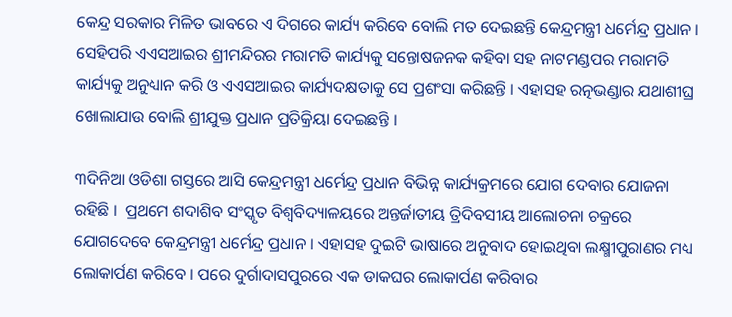କେନ୍ଦ୍ର ସରକାର ମିଳିତ ଭାବରେ ଏ ଦିଗରେ କାର୍ଯ୍ୟ କରିବେ ବୋଲି ମତ ଦେଇଛନ୍ତି କେନ୍ଦ୍ରମନ୍ତ୍ରୀ ଧର୍ମେନ୍ଦ୍ର ପ୍ରଧାନ । ସେହିପରି ଏଏସଆଇର ଶ୍ରୀମନ୍ଦିରର ମରାମତି କାର୍ଯ୍ୟକୁ ସନ୍ତୋଷଜନକ କହିବା ସହ ନାଟମଣ୍ଡପର ମରାମତି କାର୍ଯ୍ୟକୁ ଅନୁଧ୍ୟାନ କରି ଓ ଏଏସଆଇର କାର୍ଯ୍ୟଦକ୍ଷତାକୁ ସେ ପ୍ରଶଂସା କରିଛନ୍ତି । ଏହାସହ ରତ୍ନଭଣ୍ଡାର ଯଥାଶୀଘ୍ର ଖୋଲାଯାଉ ବୋଲି ଶ୍ରୀଯୁକ୍ତ ପ୍ରଧାନ ପ୍ରତିକ୍ରିୟା ଦେଇଛନ୍ତି ।

୩ଦିନିଆ ଓଡିଶା ଗସ୍ତରେ ଆସି କେନ୍ଦ୍ରମନ୍ତ୍ରୀ ଧର୍ମେନ୍ଦ୍ର ପ୍ରଧାନ ବିଭିନ୍ନ କାର୍ଯ୍ୟକ୍ରମରେ ଯୋଗ ଦେବାର ଯୋଜନା ରହିଛି ।  ପ୍ରଥମେ ଶଦାଶିବ ସଂସ୍କୃତ ବିଶ୍ୱବିଦ୍ୟାଳୟରେ ଅନ୍ତର୍ଜାତୀୟ ତ୍ରିଦିବସୀୟ ଆଲୋଚନା ଚକ୍ରରେ ଯୋଗଦେବେ କେନ୍ଦ୍ରମନ୍ତ୍ରୀ ଧର୍ମେନ୍ଦ୍ର ପ୍ରଧାନ । ଏହାସହ ଦୁଇଟି ଭାଷାରେ ଅନୁବାଦ ହୋଇଥିବା ଲକ୍ଷ୍ମୀପୁରାଣର ମଧ୍ୟ ଲୋକାର୍ପଣ କରିବେ । ପରେ ଦୁର୍ଗାଦାସପୁରରେ ଏକ ଡାକଘର ଲୋକାର୍ପଣ କରିବାର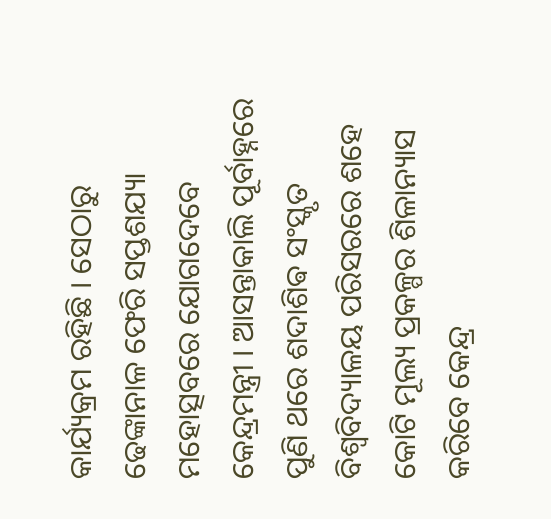କାର୍ଯ୍ୟକ୍ରମ ରହିଛି । ସେଠାରୁ ଢେଙ୍କାନାଳ ଫେରି ସପ୍ତଶଯ୍ୟା ମହୋତ୍ସବରେ ଯୋଗଦେବେ କେନ୍ଦ୍ରମନ୍ତ୍ରୀ । ଆସନ୍ତାକାଲି ପୂର୍ବାହ୍ନରେ ପୁଣି ଥରେ ଶଦାଶିଵ ସଂସ୍କୃତ ବିଶ୍ୱବିଦ୍ୟାଳୟ ପରିସରରେ ଶହେ କୋଟି ମୂଲ୍ୟ ପ୍ରକଳ୍ପର ଶିଳାନ୍ୟାସ କରିବେ କେନ୍ଦ୍ର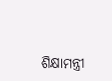ଶିକ୍ଷାମନ୍ତ୍ରୀ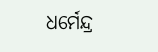ଧର୍ମେନ୍ଦ୍ର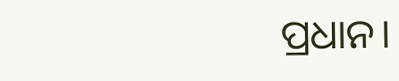ପ୍ରଧାନ।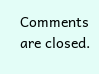Comments are closed.